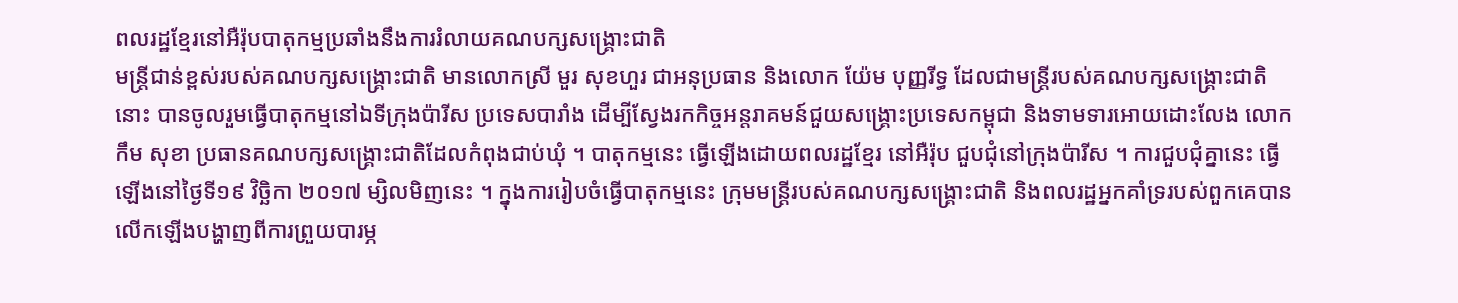ពលរដ្ឋខ្មែរនៅអឺរ៉ុបបាតុកម្មប្រឆាំងនឹងការរំលាយគណបក្សសង្រ្គោះជាតិ
មន្រ្តីជាន់ខ្ពស់របស់គណបក្សសង្រ្គោះជាតិ មានលោកស្រី មួរ សុខហួរ ជាអនុប្រធាន និងលោក យ៉ែម បុញ្ញរីទ្ធ ដែលជាមន្រ្តីរបស់គណបក្សសង្រ្គោះជាតិនោះ បានចូលរួមធ្វើបាតុកម្មនៅឯទីក្រុងប៉ារីស ប្រទេសបារាំង ដើម្បីស្វែងរកកិច្ចអន្តរាគមន៍ជួយសង្រ្គោះប្រទេសកម្ពុជា និងទាមទារអោយដោះលែង លោក កឹម សុខា ប្រធានគណបក្សសង្រ្គោះជាតិដែលកំពុងជាប់ឃុំ ។ បាតុកម្មនេះ ធ្វើឡើងដោយពលរដ្ឋខ្មែរ នៅអឺរ៉ុប ជួបជុំនៅក្រុងប៉ារីស ។ ការជួបជុំគ្នានេះ ធ្វើឡើងនៅថ្ងៃទី១៩ វិច្ឆិកា ២០១៧ ម្សិលមិញនេះ ។ ក្នុងការរៀបចំធ្វើបាតុកម្មនេះ ក្រុមមន្រ្តីរបស់គណបក្សសង្រ្គោះជាតិ និងពលរដ្ឋអ្នកគាំទ្ររបស់ពួកគេបានលើកឡើងបង្ហាញពីការព្រួយបារម្ភ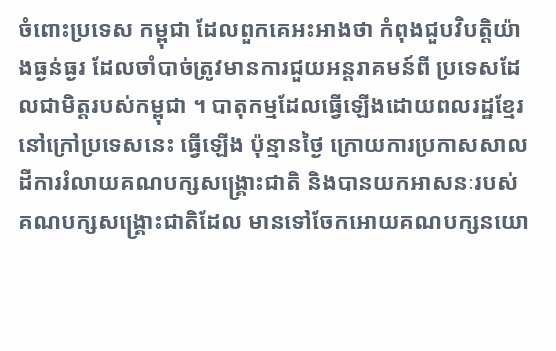ចំពោះប្រទេស កម្ពុជា ដែលពួកគេអះអាងថា កំពុងជួបវិបត្តិយ៉ាងធ្ងន់ធ្ងរ ដែលចាំបាច់ត្រូវមានការជួយអន្តរាគមន៍ពី ប្រទេសដែលជាមិត្តរបស់កម្ពុជា ។ បាតុកម្មដែលធ្វើឡើងដោយពលរដ្ឋខ្មែរនៅក្រៅប្រទេសនេះ ធ្វើឡើង ប៉ុន្មានថ្ងៃ ក្រោយការប្រកាសសាលដីការរំលាយគណបក្សសង្រ្គោះជាតិ និងបានយកអាសនៈរបស់គណបក្សសង្រ្គោះជាតិដែល មានទៅចែកអោយគណបក្សនយោ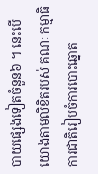បាយផ្សេងទៀតចំនួន៦ ។ នេះបើយោងតាមលិខិតរបស់ គណៈ កម្មាធិការជាតិរៀបចំការបោះឆ្នោត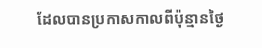ដែលបានប្រកាសកាលពីប៉ុន្មានថ្ងៃ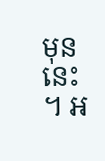មុននេះ ។ អ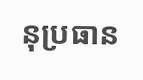នុប្រធាន